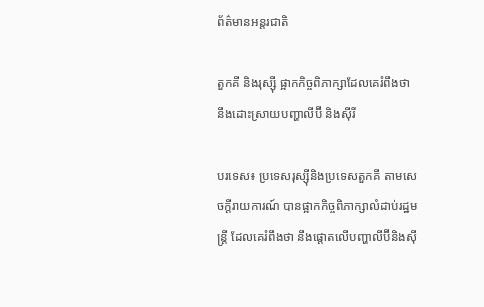ព័ត៌មានអន្តរជាតិ

តួកគី និងរុស្ស៊ី ផ្អាកកិច្ចពិភាក្សាដែលគេរំពឹងថា នឹងដោះស្រាយបញ្ហាលីប៊ី និងស៊ីរី

បរទេស៖ ប្រទេសរុស្ស៊ីនិងប្រទេសតួកគី តាមសេចក្តីរាយការណ៍ បានផ្អាកកិច្ចពិភាក្សាលំដាប់រដ្ឋមន្ត្រី ដែលគេរំពឹងថា នឹងផ្តោតលើបញ្ហាលីប៊ីនិងស៊ី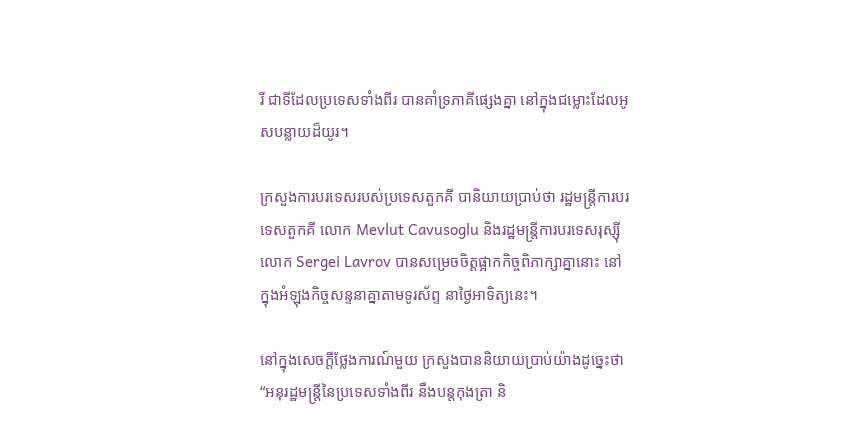រី ជាទីដែលប្រទេសទាំងពីរ បានគាំទ្រភាគីផ្សេងគ្នា នៅក្នុងជម្លោះដែលអូសបន្លាយដ៏យូរ។

ក្រសួងការបរទេសរបស់ប្រទេសតួកគី បានិយាយប្រាប់ថា រដ្ឋមន្ត្រីការបរទេសតួកគី លោក Mevlut Cavusoglu និងរដ្ឋមន្ត្រីការបរទេសរុស្ស៊ី លោក Sergei Lavrov បានសម្រេចចិត្តផ្អាកកិច្ចពិភាក្សាគ្នានោះ នៅក្នុងអំឡុងកិច្ចសន្ទនាគ្នាតាមទូរស័ព្ទ នាថ្ងៃអាទិត្យនេះ។

នៅក្នុងសេចក្តីថ្លែងការណ៍មួយ ក្រសួងបាននិយាយប្រាប់យ៉ាងដូច្នេះថា “អនុរដ្ឋមន្ត្រីនៃប្រទេសទាំងពីរ នឹងបន្តកុងត្រា និ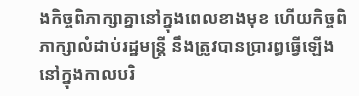ងកិច្ចពិភាក្សាគ្នានៅក្នុងពេលខាងមុខ ហើយកិច្ចពិភាក្សាលំដាប់រដ្ឋមន្ត្រី នឹងត្រូវបានប្រារព្ធធ្វើឡើង នៅក្នុងកាលបរិ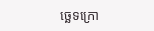ច្ឆេទក្រោ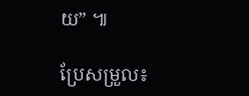យ” ៕

ប្រែសម្រួល៖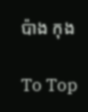ប៉ាង កុង

To Top